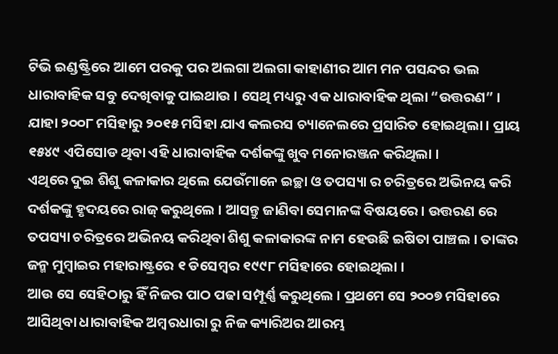ଟିଭି ଇଣ୍ଡଷ୍ଟ୍ରିରେ ଆମେ ପରକୁ ପର ଅଲଗା ଅଲଗା କାହାଣୀର ଆମ ମନ ପସନ୍ଦର ଭଲ ଧାରାବାହିକ ସବୁ ଦେଖିବାକୁ ପାଇଥାଉ । ସେଥି ମଧ୍ୟରୁ ଏକ ଧାରାବାହିକ ଥିଲା “ଉତ୍ତରଣ” । ଯାହା ୨୦୦୮ ମସିହାରୁ ୨୦୧୫ ମସିହା ଯାଏ କଲରସ ଚ୍ୟାନେଲରେ ପ୍ରସାରିତ ହୋଇଥିଲା । ପ୍ରାୟ ୧୫୪୯ ଏପିସୋଡ ଥିବା ଏହି ଧାରାବାହିକ ଦର୍ଶକଙ୍କୁ ଖୁବ ମନୋରଞ୍ଜନ କରିଥିଲା ।
ଏଥିରେ ଦୁଇ ଶିଶୁ କଳାକାର ଥିଲେ ଯେଉଁମାନେ ଇଚ୍ଛା ଓ ତପସ୍ୟା ର ଚରିତ୍ରରେ ଅଭିନୟ କରି ଦର୍ଶକଙ୍କୁ ହୃଦୟରେ ରାଜ୍ କରୁଥିଲେ । ଆସନ୍ତୁ ଜାଣିବା ସେମାନଙ୍କ ବିଷୟରେ । ଉତ୍ତରଣ ରେ ତପସ୍ୟା ଚରିତ୍ରରେ ଅଭିନୟ କରିଥିବା ଶିଶୁ କଳାକାରଙ୍କ ନାମ ହେଉଛି ଇଷିତା ପାଞ୍ଚଲ । ତାଙ୍କର ଜନ୍ମ ମୁମ୍ବାଇର ମହାରାଷ୍ଟ୍ରରେ ୧ ଡିସେମ୍ବର ୧୯୯୮ ମସିହାରେ ହୋଇଥିଲା ।
ଆଉ ସେ ସେହିଠାରୁ ହିଁ ନିଜର ପାଠ ପଢା ସମ୍ପୂର୍ଣ୍ଣ କରୁଥିଲେ । ପ୍ରଥମେ ସେ ୨୦୦୭ ମସିହାରେ ଆସିଥିବା ଧାରାବାହିକ ଅମ୍ବରଧାରା ରୁ ନିଜ କ୍ୟାରିଅର ଆରମ୍ଭ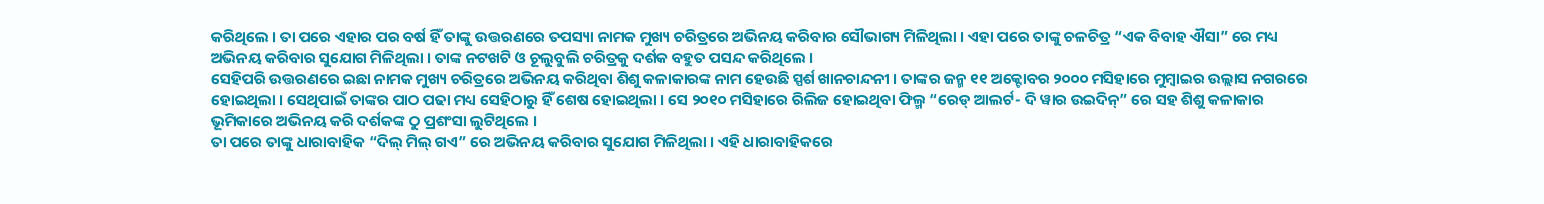କରିଥିଲେ । ତା ପରେ ଏହାର ପର ବର୍ଷ ହିଁ ତାଙ୍କୁ ଉତ୍ତରଣରେ ତପସ୍ୟା ନାମକ ମୁଖ୍ୟ ଚରିତ୍ରରେ ଅଭିନୟ କରିବାର ସୌଭାଗ୍ୟ ମିଳିଥିଲା । ଏହା ପରେ ତାଙ୍କୁ ଚଳଚିତ୍ର “ଏକ ବିବାହ ଐସା” ରେ ମଧ୍ୟ ଅଭିନୟ କରିବାର ସୁଯୋଗ ମିଳିଥିଲା । ତାଙ୍କ ନଟଖଟି ଓ ଚୂଲୁବୁଲି ଚରିତ୍ରକୁ ଦର୍ଶକ ବହୁତ ପସନ୍ଦ କରିଥିଲେ ।
ସେହିପରି ଉତ୍ତରଣରେ ଇଛା ନାମକ ମୁଖ୍ୟ ଚରିତ୍ରରେ ଅଭିନୟ କରିଥିବା ଶିଶୁ କଳାକାରଙ୍କ ନାମ ହେଉଛି ସ୍ପର୍ଶ ଖାନଚାନ୍ଦନୀ । ତାଙ୍କର ଜନ୍ମ ୧୧ ଅକ୍ଟୋବର ୨୦୦୦ ମସିହାରେ ମୁମ୍ବାଇର ଉଲ୍ଲାସ ନଗରରେ ହୋଇଥିଲା । ସେଥିପାଇଁ ତାଙ୍କର ପାଠ ପଢା ମଧ୍ୟ ସେହିଠାରୁ ହିଁ ଶେଷ ହୋଇଥିଲା । ସେ ୨୦୧୦ ମସିହାରେ ରିଲିଜ ହୋଇଥିବା ଫିଲ୍ମ “ରେଡ୍ ଆଲର୍ଟ- ଦି ୱାର ଉଇଦିନ୍” ରେ ସହ ଶିଶୁ କଳାକାର ଭୂମିକାରେ ଅଭିନୟ କରି ଦର୍ଶକଙ୍କ ଠୁ ପ୍ରଶଂସା ଲୁଟିଥିଲେ ।
ତା ପରେ ତାଙ୍କୁ ଧାରାବାହିକ “ଦିଲ୍ ମିଲ୍ ଗଏ” ରେ ଅଭିନୟ କରିବାର ସୁଯୋଗ ମିଳିଥିଲା । ଏହି ଧାରାବାହିକରେ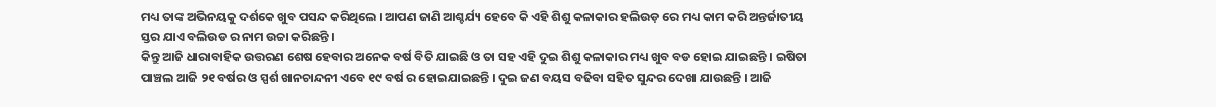ମଧ୍ୟ ତାଙ୍କ ଅଭିନୟକୁ ଦର୍ଶକେ ଖୁବ ପସନ୍ଦ କରିଥିଲେ । ଆପଣ ଜାଣି ଆଶ୍ଚର୍ଯ୍ୟ ହେବେ କି ଏହି ଶିଶୁ କଳାକାର ହଲିଉଡ଼ ରେ ମଧ୍ୟ କାମ କରି ଅନ୍ତର୍ଜାତୀୟ ସ୍ତର ଯାଏ ବଲିଉଡ ର ନାମ ଉଚ୍ଚା କରିଛନ୍ତି ।
କିନ୍ତୁ ଆଜି ଧାରାବାହିକ ଉତ୍ତରଣ ଶେଷ ହେବାର ଅନେକ ବର୍ଷ ବିତି ଯାଇଛି ଓ ତା ସହ ଏହି ଦୁଇ ଶିଶୁ କଳାକାର ମଧ୍ୟ ଖୁବ ବଡ ହୋଇ ଯାଇଛନ୍ତି । ଇଷିତା ପାଞ୍ଚଲ ଆଜି ୨୧ ବର୍ଷର ଓ ସ୍ପର୍ଶ ଖାନଚାନ୍ଦନୀ ଏବେ ୧୯ ବର୍ଷ ର ହୋଇଯାଇଛନ୍ତି । ଦୁଇ ଜଣ ବୟସ ବଢିବା ସହିତ ସୁନ୍ଦର ଦେଖା ଯାଉଛନ୍ତି । ଆଜି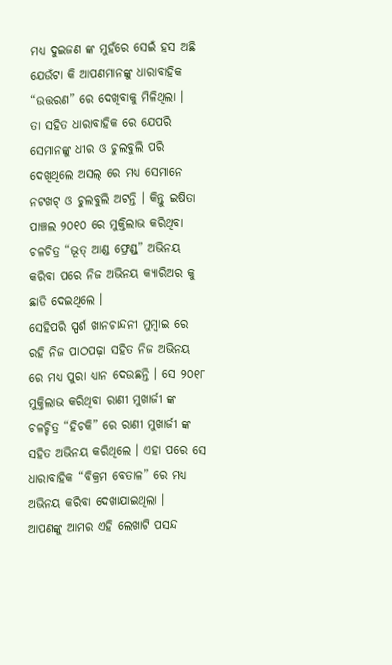ମଧ୍ୟ ଦୁଇଜଣ ଙ୍କ ମୁହଁରେ ସେଇଁ ହସ ଅଛି ଯେଉଁଟା କି ଆପଣମାନଙ୍କୁ ଧାରାବାହିକ “ଉତ୍ତରଣ” ରେ ଦେଖିବାକୁ ମିଳିଥିଲା ।
ତା ସହିତ ଧାରାବାହିକ ରେ ଯେପରି ସେମାନଙ୍କୁ ଧୀର ଓ ଚୁଲବୁଲି ପରି ଦେଖିଥିଲେ ଅସଲ୍ ରେ ମଧ୍ୟ ସେମାନେ ନଟଖଟ୍ ଓ ଚୁଲବୁଲି ଅଟନ୍ତି । କିନ୍ତୁ ଇଷିତା ପାଞ୍ଚଲ ୨୦୧୦ ରେ ମୁକ୍ତିଲାଭ କରିଥିବା ଚଳଚିତ୍ର “ଭୂତ୍ ଆଣ୍ଡ ଫ୍ରେଣ୍ଡ୍” ଅଭିନୟ କରିବା ପରେ ନିଜ ଅଭିନୟ କ୍ୟାରିଅର କୁ ଛାଡି ଦେଇଥିଲେ ।
ସେହିପରି ସ୍ପର୍ଶ ଖାନଚାନ୍ଦନୀ ମୁମ୍ବାଇ ରେ ରହି ନିଜ ପାଠପଢ଼ା ସହିତ ନିଜ ଅଭିନୟ ରେ ମଧ୍ୟ ପୁରା ଧ୍ୟାନ ଦେଉଛନ୍ତି । ସେ ୨୦୧୮ ମୁକ୍ତିଲାଭ କରିଥିବା ରାଣୀ ମୁଖାର୍ଜୀ ଙ୍କ ଚଳଚ୍ଚିତ୍ର “ହିଚକି” ରେ ରାଣୀ ମୁଖାର୍ଜୀ ଙ୍କ ସହିତ ଅଭିନୟ କରିଥିଲେ । ଏହା ପରେ ସେ ଧାରାବାହିକ “ବିକ୍ରମ ବେତାଳ” ରେ ମଧ୍ୟ ଅଭିନୟ କରିବା ଦେଖାଯାଇଥିଲା ।
ଆପଣଙ୍କୁ ଆମର ଏହି ଲେଖାଟି ପସନ୍ଦ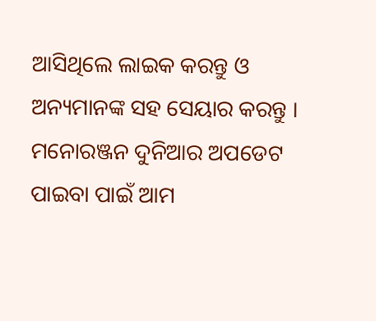ଆସିଥିଲେ ଲାଇକ କରନ୍ତୁ ଓ ଅନ୍ୟମାନଙ୍କ ସହ ସେୟାର କରନ୍ତୁ । ମନୋରଞ୍ଜନ ଦୁନିଆର ଅପଡେଟ ପାଇବା ପାଇଁ ଆମ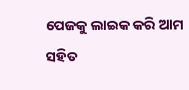ପେଜକୁ ଲାଇକ କରି ଆମ ସହିତ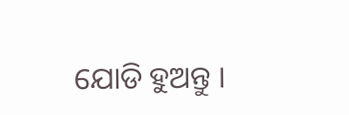ଯୋଡି ହୁଅନ୍ତୁ ।